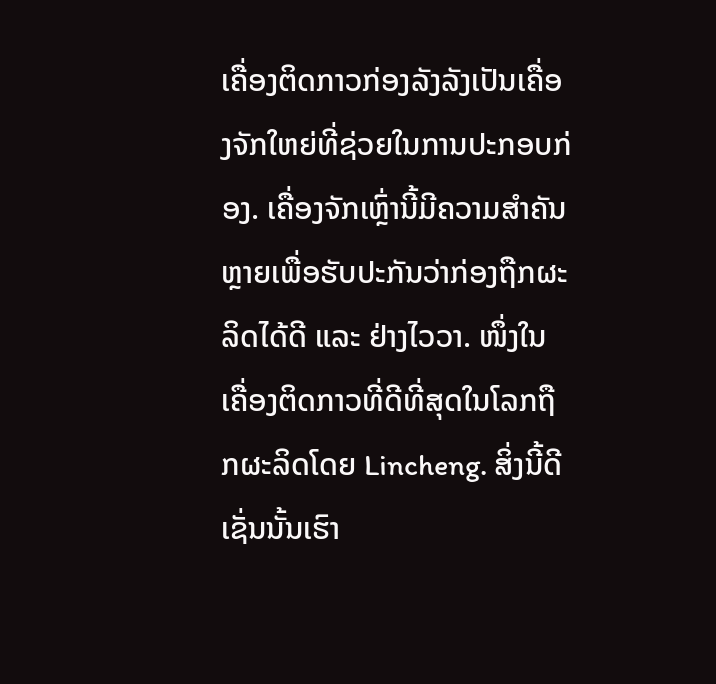ເຄື່ອງຕິດກາວກ່ອງລັງລັງເປັນເຄື່ອງຈັກໃຫຍ່ທີ່ຊ່ວຍໃນການປະກອບກ່ອງ. ເຄື່ອງຈັກເຫຼົ່ານີ້ມີຄວາມສໍາຄັນຫຼາຍເພື່ອຮັບປະກັນວ່າກ່ອງຖືກຜະລິດໄດ້ດີ ແລະ ຢ່າງໄວວາ. ໜຶ່ງໃນເຄື່ອງຕິດກາວທີ່ດີທີ່ສຸດໃນໂລກຖືກຜະລິດໂດຍ Lincheng. ສິ່ງນີ້ດີເຊັ່ນນັ້ນເຮົາ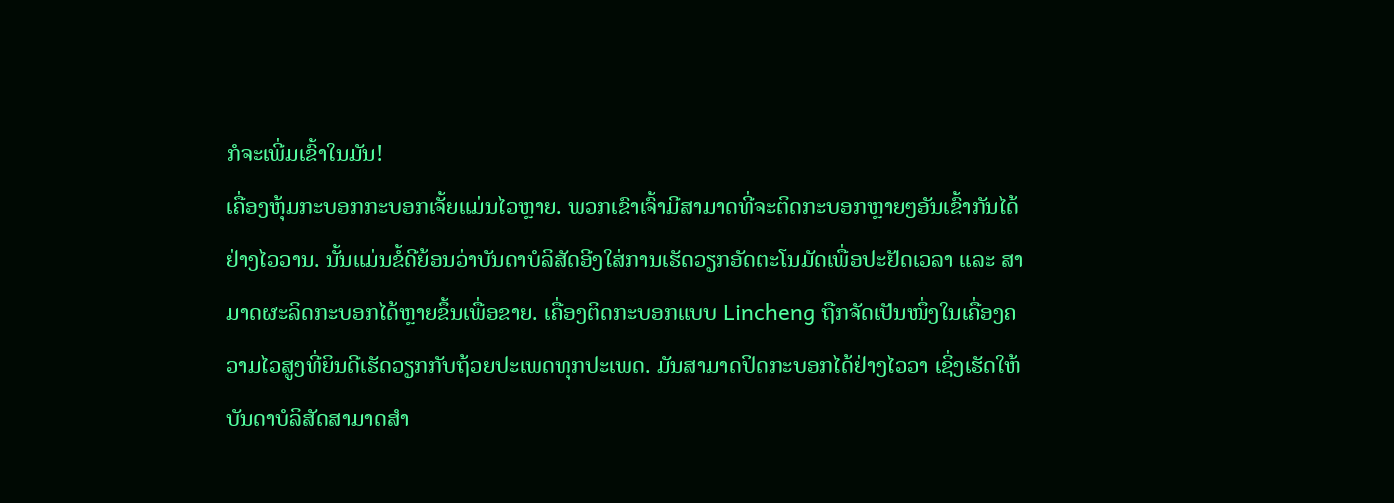ກໍຈະເພີ່ມເຂົ້າໃນມັນ!
ເຄື່ອງຫຸ້ມກະບອກກະບອກເຈັ້ຍແມ່ນໄວຫຼາຍ. ພວກເຂົາເຈົ້າມີສາມາດທີ່ຈະຕິດກະບອກຫຼາຍໆອັນເຂົ້າກັນໄດ້ຢ່າງໄວວານ. ນັ້ນແມ່ນຂໍ້ດີຍ້ອນວ່າບັນດາບໍລິສັດອີງໃສ່ການເຮັດວຽກອັດຕະໂນມັດເພື່ອປະຢັດເວລາ ແລະ ສາມາດຜະລິດກະບອກໄດ້ຫຼາຍຂຶ້ນເພື່ອຂາຍ. ເຄື່ອງຕິດກະບອກແບບ Lincheng ຖືກຈັດເປັນໜຶ່ງໃນເຄື່ອງຄວາມໄວສູງທີ່ຍິນດີເຮັດວຽກກັບຖ້ວຍປະເພດທຸກປະເພດ. ມັນສາມາດປິດກະບອກໄດ້ຢ່າງໄວວາ ເຊິ່ງເຮັດໃຫ້ບັນດາບໍລິສັດສາມາດສຳ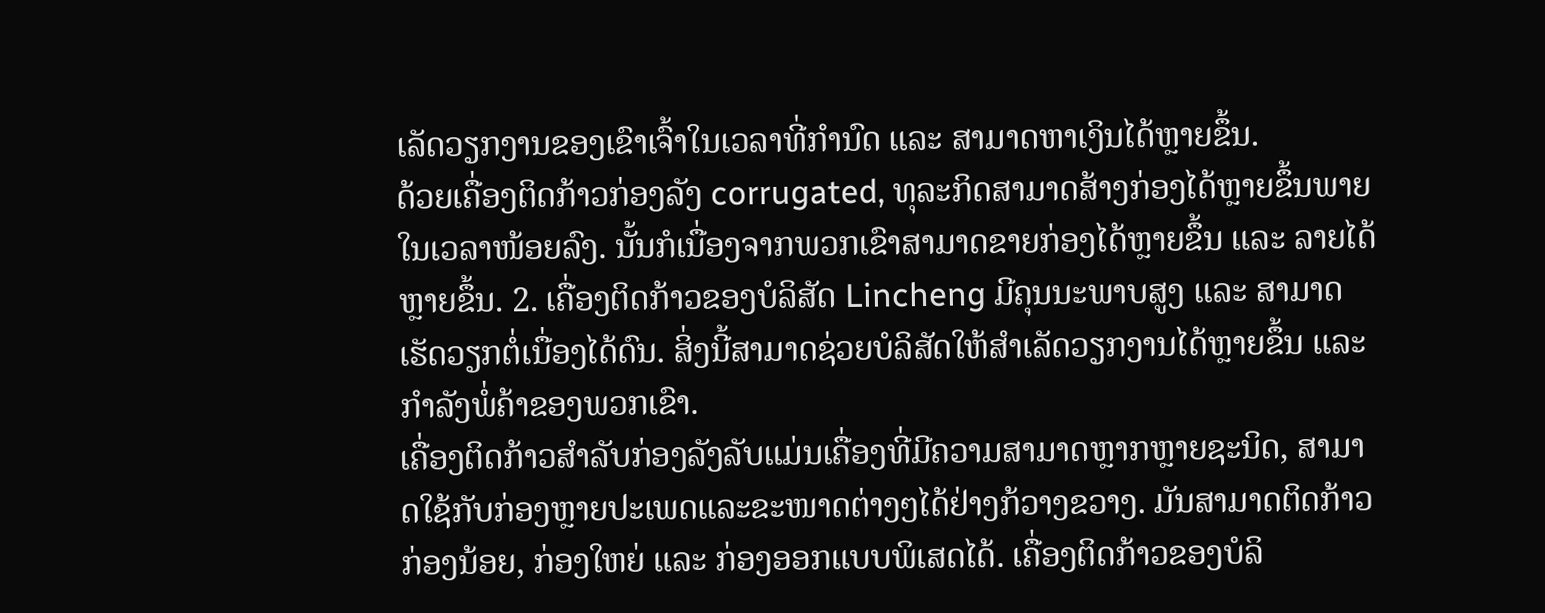ເລັດວຽກງານຂອງເຂົາເຈົ້າໃນເວລາທີ່ກຳນົດ ແລະ ສາມາດຫາເງິນໄດ້ຫຼາຍຂຶ້ນ.
ດ້ວຍເຄື່ອງຕິດກ້າວກ່ອງລັງ corrugated, ທຸລະກິດສາມາດສ້າງກ່ອງໄດ້ຫຼາຍຂຶ້ນພາຍໃນເວລາໜ້ອຍລົງ. ນັ້ນກໍເນື່ອງຈາກພວກເຂົາສາມາດຂາຍກ່ອງໄດ້ຫຼາຍຂຶ້ນ ແລະ ລາຍໄດ້ຫຼາຍຂຶ້ນ. 2. ເຄື່ອງຕິດກ້າວຂອງບໍລິສັດ Lincheng ມີຄຸນນະພາບສູງ ແລະ ສາມາດເຮັດວຽກຕໍ່ເນື່ອງໄດ້ດົນ. ສິ່ງນີ້ສາມາດຊ່ວຍບໍລິສັດໃຫ້ສຳເລັດວຽກງານໄດ້ຫຼາຍຂຶ້ນ ແລະ ກໍາລັງພໍ່ຄ້າຂອງພວກເຂົາ.
ເຄື່ອງຕິດກ້າວສໍາລັບກ່ອງລັງລັບແມ່ນເຄື່ອງທີ່ມີຄວາມສາມາດຫຼາກຫຼາຍຊະນິດ, ສາມາດໃຊ້ກັບກ່ອງຫຼາຍປະເພດແລະຂະໜາດຕ່າງໆໄດ້ຢ່າງກ້ວາງຂວາງ. ມັນສາມາດຕິດກ້າວກ່ອງນ້ອຍ, ກ່ອງໃຫຍ່ ແລະ ກ່ອງອອກແບບພິເສດໄດ້. ເຄື່ອງຕິດກ້າວຂອງບໍລິ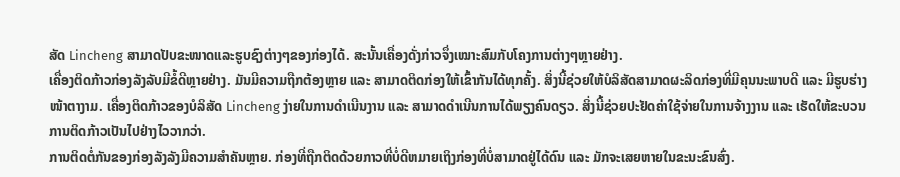ສັດ Lincheng ສາມາດປັບຂະໜາດແລະຮູບຊົງຕ່າງໆຂອງກ່ອງໄດ້. ສະນັ້ນເຄື່ອງດັ່ງກ່າວຈຶ່ງເໝາະສົມກັບໂຄງການຕ່າງໆຫຼາຍຢ່າງ.
ເຄື່ອງຕິດກ້າວກ່ອງລັງລັບມີຂໍ້ດີຫຼາຍຢ່າງ. ມັນມີຄວາມຖືກຕ້ອງຫຼາຍ ແລະ ສາມາດຕິດກ່ອງໃຫ້ເຂົ້າກັນໄດ້ທຸກຄັ້ງ. ສິ່ງນີ້ຊ່ວຍໃຫ້ບໍລິສັດສາມາດຜະລິດກ່ອງທີ່ມີຄຸນນະພາບດີ ແລະ ມີຮູບຮ່າງໜ້າຕາງາມ. ເຄື່ອງຕິດກ້າວຂອງບໍລິສັດ Lincheng ງ່າຍໃນການດໍາເນີນງານ ແລະ ສາມາດດໍາເນີນການໄດ້ພຽງຄົນດຽວ. ສິ່ງນີ້ຊ່ວຍປະຢັດຄ່າໃຊ້ຈ່າຍໃນການຈ້າງງານ ແລະ ເຮັດໃຫ້ຂະບວນການຕິດກ້າວເປັນໄປຢ່າງໄວວາກວ່າ.
ການຕິດຕໍ່ກັນຂອງກ່ອງລັງລັງມີຄວາມສໍາຄັນຫຼາຍ. ກ່ອງທີ່ຖືກຕິດດ້ວຍກາວທີ່ບໍ່ດີຫມາຍເຖິງກ່ອງທີ່ບໍ່ສາມາດຢູ່ໄດ້ດົນ ແລະ ມັກຈະເສຍຫາຍໃນຂະນະຂົນສົ່ງ.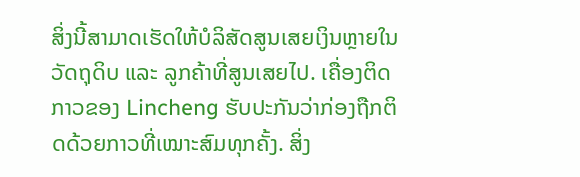ສິ່ງນີ້ສາມາດເຮັດໃຫ້ບໍລິສັດສູນເສຍເງິນຫຼາຍໃນວັດຖຸດິບ ແລະ ລູກຄ້າທີ່ສູນເສຍໄປ. ເຄື່ອງຕິດກາວຂອງ Lincheng ຮັບປະກັນວ່າກ່ອງຖືກຕິດດ້ວຍກາວທີ່ເໝາະສົມທຸກຄັ້ງ. ສິ່ງ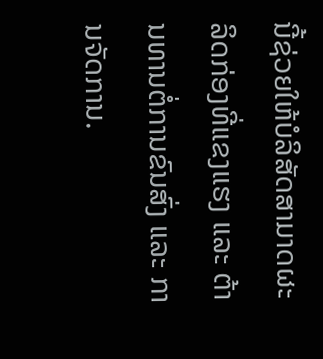ນີ້ຊ່ວຍໃຫ້ບໍລິສັດສາມາດຜະລິດກ່ອງທີ່ແຂງແຮງ ແລະ ຕ້ານທານຕໍ່ການຂົນສົ່ງ ແລະ ການຈັດການ.